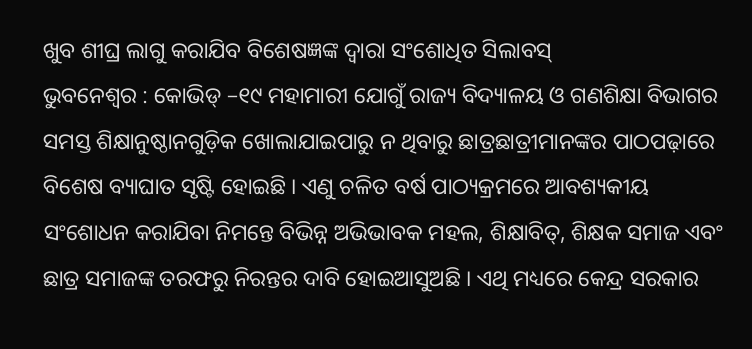ଖୁବ ଶୀଘ୍ର ଲାଗୁ କରାଯିବ ବିଶେଷଜ୍ଞଙ୍କ ଦ୍ବାରା ସଂଶୋଧିତ ସିଲାବସ୍
ଭୁବନେଶ୍ବର : କୋଭିଡ୍ –୧୯ ମହାମାରୀ ଯୋଗୁଁ ରାଜ୍ୟ ବିଦ୍ୟାଳୟ ଓ ଗଣଶିକ୍ଷା ବିଭାଗର ସମସ୍ତ ଶିକ୍ଷାନୁଷ୍ଠାନଗୁଡ଼ିକ ଖୋଲାଯାଇପାରୁ ନ ଥିବାରୁ ଛାତ୍ରଛାତ୍ରୀମାନଙ୍କର ପାଠପଢ଼ାରେ ବିଶେଷ ବ୍ୟାଘାତ ସୃଷ୍ଟି ହୋଇଛି । ଏଣୁ ଚଳିତ ବର୍ଷ ପାଠ୍ୟକ୍ରମରେ ଆବଶ୍ୟକୀୟ ସଂଶୋଧନ କରାଯିବା ନିମନ୍ତେ ବିଭିନ୍ନ ଅଭିଭାବକ ମହଲ, ଶିକ୍ଷାବିତ୍, ଶିକ୍ଷକ ସମାଜ ଏବଂ ଛାତ୍ର ସମାଜଙ୍କ ତରଫରୁ ନିରନ୍ତର ଦାବି ହୋଇଆସୁଅଛି । ଏଥି ମଧ୍ୟରେ କେନ୍ଦ୍ର ସରକାର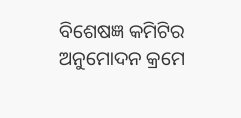ବିଶେଷଜ୍ଞ କମିଟିର ଅନୁମୋଦନ କ୍ରମେ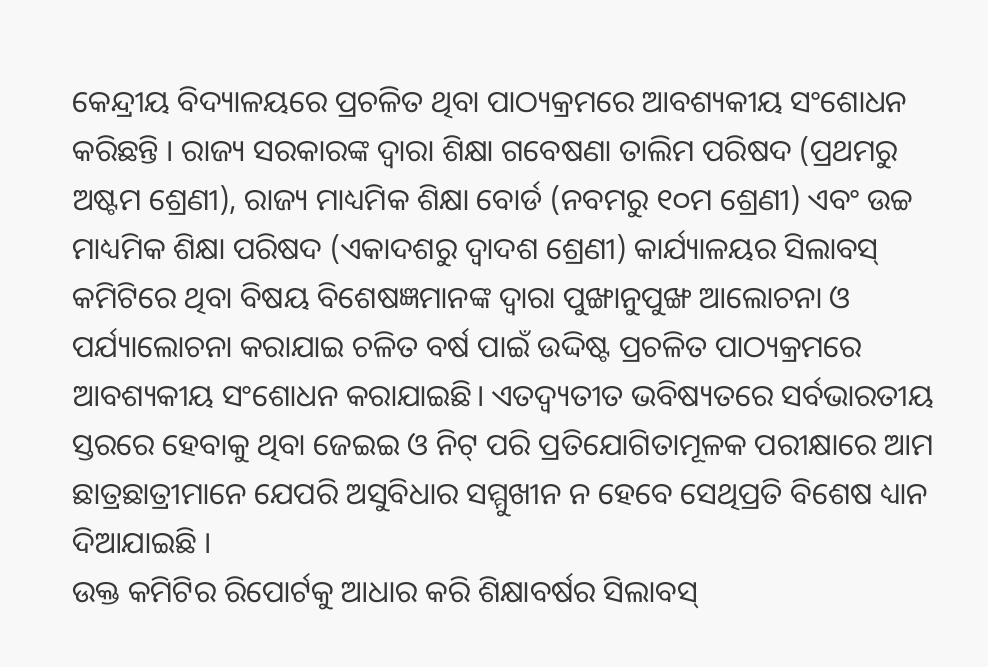କେନ୍ଦ୍ରୀୟ ବିଦ୍ୟାଳୟରେ ପ୍ରଚଳିତ ଥିବା ପାଠ୍ୟକ୍ରମରେ ଆବଶ୍ୟକୀୟ ସଂଶୋଧନ କରିଛନ୍ତି । ରାଜ୍ୟ ସରକାରଙ୍କ ଦ୍ଵାରା ଶିକ୍ଷା ଗବେଷଣା ତାଲିମ ପରିଷଦ (ପ୍ରଥମରୁ ଅଷ୍ଟମ ଶ୍ରେଣୀ), ରାଜ୍ୟ ମାଧ୍ୟମିକ ଶିକ୍ଷା ବୋର୍ଡ (ନବମରୁ ୧୦ମ ଶ୍ରେଣୀ) ଏବଂ ଉଚ୍ଚ ମାଧ୍ୟମିକ ଶିକ୍ଷା ପରିଷଦ (ଏକାଦଶରୁ ଦ୍ୱାଦଶ ଶ୍ରେଣୀ) କାର୍ଯ୍ୟାଳୟର ସିଲାବସ୍ କମିଟିରେ ଥିବା ବିଷୟ ବିଶେଷଜ୍ଞମାନଙ୍କ ଦ୍ଵାରା ପୁଙ୍ଖାନୁପୁଙ୍ଖ ଆଲୋଚନା ଓ ପର୍ଯ୍ୟାଲୋଚନା କରାଯାଇ ଚଳିତ ବର୍ଷ ପାଇଁ ଉଦ୍ଦିଷ୍ଟ ପ୍ରଚଳିତ ପାଠ୍ୟକ୍ରମରେ ଆବଶ୍ୟକୀୟ ସଂଶୋଧନ କରାଯାଇଛି। ଏତଦ୍ବ୍ୟତୀତ ଭବିଷ୍ୟତରେ ସର୍ବଭାରତୀୟ ସ୍ତରରେ ହେବାକୁ ଥିବା ଜେଇଇ ଓ ନିଟ୍ ପରି ପ୍ରତିଯୋଗିତାମୂଳକ ପରୀକ୍ଷାରେ ଆମ ଛାତ୍ରଛାତ୍ରୀମାନେ ଯେପରି ଅସୁବିଧାର ସମ୍ମୁଖୀନ ନ ହେବେ ସେଥିପ୍ରତି ବିଶେଷ ଧ୍ୟାନ ଦିଆଯାଇଛି ।
ଉକ୍ତ କମିଟିର ରିପୋର୍ଟକୁ ଆଧାର କରି ଶିକ୍ଷାବର୍ଷର ସିଲାବସ୍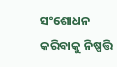ସଂଶୋଧନ କରିବାକୁ ନିଷ୍ପତ୍ତି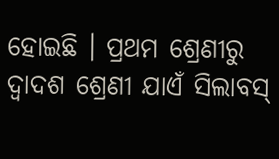ହୋଇଛି । ପ୍ରଥମ ଶ୍ରେଣୀରୁ ଦ୍ବାଦଶ ଶ୍ରେଣୀ ଯାଏଁ ସିଲାବସ୍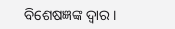ବିଶେଷଜ୍ଞଙ୍କ ଦ୍ଵାର।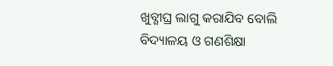ଖୁବ୍ଶୀଘ୍ର ଲାଗୁ କରାଯିବ ବୋଲି ବିଦ୍ୟାଳୟ ଓ ଗଣଶିକ୍ଷା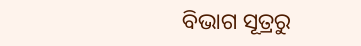ବିଭାଗ ସୂତ୍ରରୁ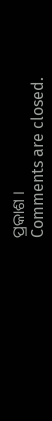ପ୍ରକାଶ ।
Comments are closed.